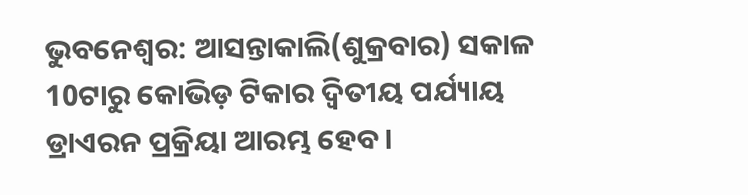ଭୁବନେଶ୍ବର: ଆସନ୍ତାକାଲି(ଶୁକ୍ରବାର) ସକାଳ 10ଟାରୁ କୋଭିଡ଼ ଟିକାର ଦ୍ବିତୀୟ ପର୍ଯ୍ୟାୟ ଡ୍ରାଏରନ ପ୍ରକ୍ରିୟା ଆରମ୍ଭ ହେବ ।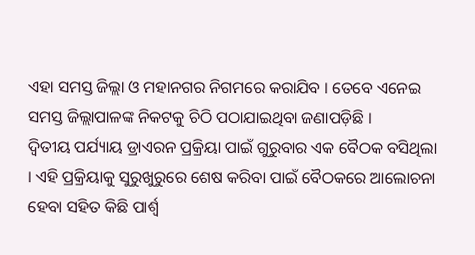ଏହା ସମସ୍ତ ଜିଲ୍ଲା ଓ ମହାନଗର ନିଗମରେ କରାଯିବ । ତେବେ ଏନେଇ ସମସ୍ତ ଜିଲ୍ଲାପାଳଙ୍କ ନିକଟକୁ ଚିଠି ପଠାଯାଇଥିବା ଜଣାପଡ଼ିଛି ।
ଦ୍ବିତୀୟ ପର୍ଯ୍ୟାୟ ଡ୍ରାଏରନ ପ୍ରକ୍ରିୟା ପାଇଁ ଗୁରୁବାର ଏକ ବୈଠକ ବସିଥିଲା । ଏହି ପ୍ରକ୍ରିୟାକୁ ସୁରୁଖୁରୁରେ ଶେଷ କରିବା ପାଇଁ ବୈଠକରେ ଆଲୋଚନା ହେବା ସହିତ କିଛି ପାର୍ଶ୍ବ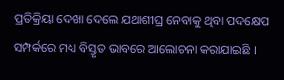ପ୍ରତିକ୍ରିୟା ଦେଖା ଦେଲେ ଯଥାଶୀଘ୍ର ନେବାକୁ ଥିବା ପଦକ୍ଷେପ ସମ୍ପର୍କରେ ମଧ୍ୟ ବିସ୍ତୃତ ଭାବରେ ଆଲୋଚନା କରାଯାଇଛି ।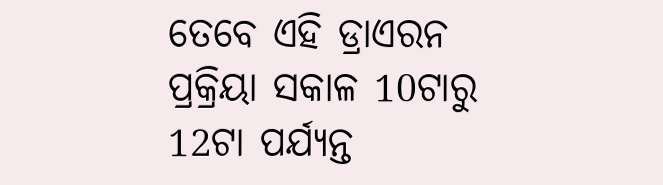ତେବେ ଏହି ଡ୍ରାଏରନ ପ୍ରକ୍ରିୟା ସକାଳ 10ଟାରୁ 12ଟା ପର୍ଯ୍ୟନ୍ତ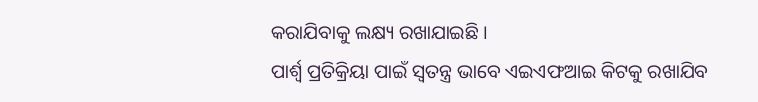କରାଯିବାକୁ ଲକ୍ଷ୍ୟ ରଖାଯାଇଛି ।
ପାର୍ଶ୍ବ ପ୍ରତିକ୍ରିୟା ପାଇଁ ସ୍ବତନ୍ତ୍ର ଭାବେ ଏଇଏଫଆଇ କିଟକୁ ରଖାଯିବ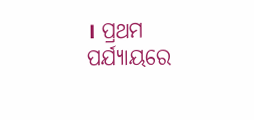। ପ୍ରଥମ ପର୍ଯ୍ୟାୟରେ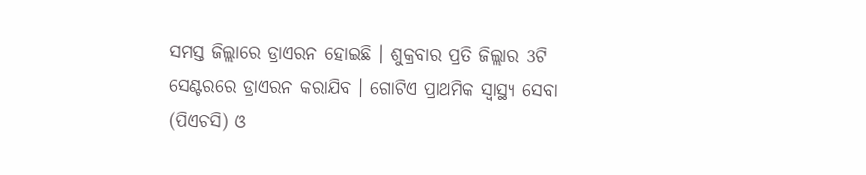ସମସ୍ତ ଜିଲ୍ଲାରେ ଡ୍ରାଏରନ ହୋଇଛି । ଶୁକ୍ରବାର ପ୍ରତି ଜିଲ୍ଲାର 3ଟି ସେଣ୍ଟରରେ ଡ୍ରାଏରନ କରାଯିବ । ଗୋଟିଏ ପ୍ରାଥମିକ ସ୍ବାସ୍ଥ୍ୟ ସେବା (ପିଏଚସି) ଓ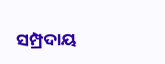ସମ୍ପ୍ରଦାୟ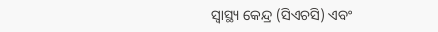ସ୍ବାସ୍ଥ୍ୟ କେନ୍ଦ୍ର (ସିଏଚସି) ଏବଂ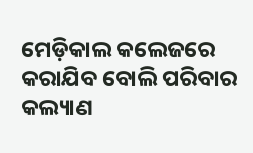ମେଡ଼ିକାଲ କଲେଜରେ କରାଯିବ ବୋଲି ପରିବାର କଲ୍ୟାଣ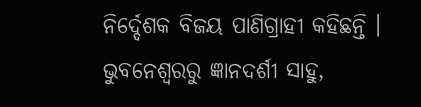ନିର୍ଦ୍ଦେଶକ ବିଜୟ ପାଣିଗ୍ରାହୀ କହିଛନ୍ତି ।
ଭୁବନେଶ୍ବରରୁ ଜ୍ଞାନଦର୍ଶୀ ସାହୁ,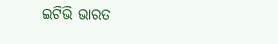ଇଟିଭି ଭାରତ